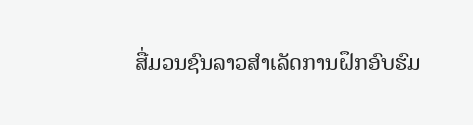ສື່ມວນຊົນລາວສຳເລັດການຝຶກອົບຮົມ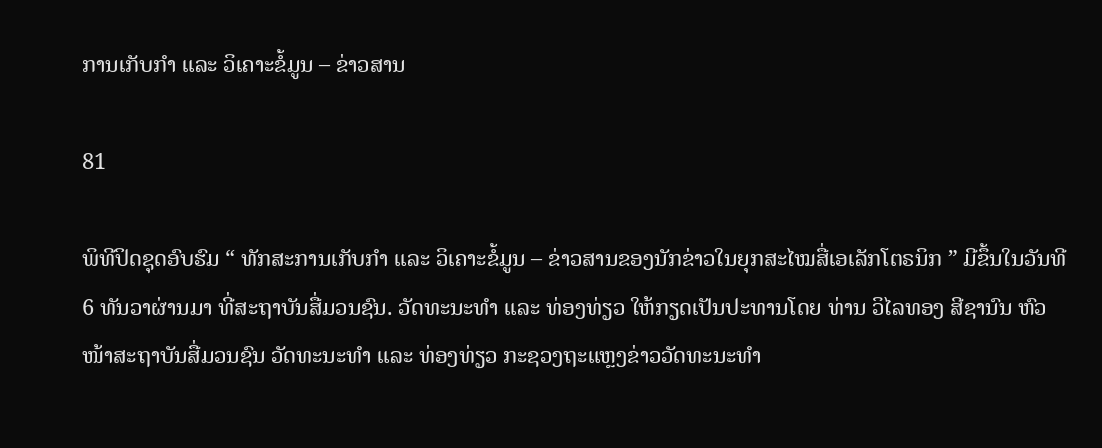ການເກັບກຳ ແລະ ວິເຄາະຂໍ້ມູນ – ຂ່າວສານ

81

ພິທີປິດຊຸດອົບຮົມ “ ທັກສະການເກັບກຳ ແລະ ວິເຄາະຂໍ້ມູນ – ຂ່າວສານຂອງນັກຂ່າວໃນຍຸກສະໄໝສື່ເອເລັກໂຕຣນິກ ” ມີຂຶ້ນໃນວັນທີ 6 ທັນວາຜ່ານມາ ທີ່ສະຖາບັນສື່ມວນຊົນ. ວັດທະນະທຳ ແລະ ທ່ອງທ່ຽວ ໃຫ້ກຽດເປັນປະທານໂດຍ ທ່ານ ວິໄລທອງ ສີຊານົນ ຫົວໜ້າສະຖາບັນສື່ມວນຊົນ ວັດທະນະທຳ ແລະ ທ່ອງທ່ຽວ ກະຊວງຖະແຫຼງຂ່າວວັດທະນະທຳ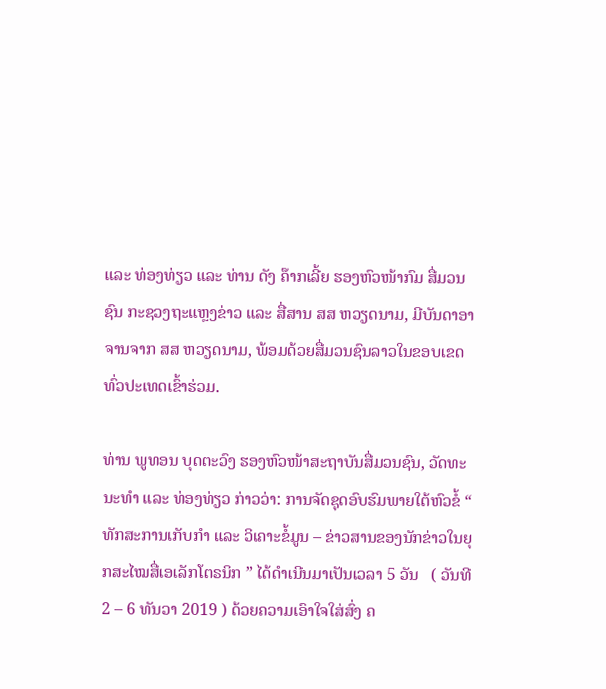ແລະ ທ່ອງທ່ຽວ ແລະ ທ່ານ ດັງ ຄ໊າກເລີ້ຍ ຮອງຫົວໜ້າກົມ ສື່ມວນຊົນ ກະຊວງຖະແຫຼງຂ່າວ ແລະ ສື່ສານ ສສ ຫວຽດນາມ, ມີບັນດາອາຈານຈາກ ສສ ຫວຽດນາມ, ພ້ອມດ້ວຍສື່ມວນຊົນລາວໃນຂອບເຂດທົ່ວປະເທດເຂົ້າຮ່ວມ.

ທ່ານ ພູທອນ ບຸດຕະວົງ ຮອງຫົວໜ້າສະຖາບັນສື່ມວນຊົນ, ວັດທະນະທຳ ແລະ ທ່ອງທ່ຽວ ກ່າວວ່າ: ການຈັດຊຸດອົບຮົມພາຍໃຕ້ຫົວຂໍ້ “ ທັກສະການເກັບກຳ ແລະ ວິເຄາະຂໍ້ມູນ – ຂ່າວສານຂອງນັກຂ່າວໃນຍຸກສະໄໝສື່ເອເລັກໂຕຣນິກ ” ໄດ້ດຳເນີນມາເປັນເວລາ 5 ວັນ   ( ວັນທີ 2 – 6 ທັນວາ 2019 ) ດ້ວຍຄວາມເອົາໃຈໃສ່ສົ່ງ ຄ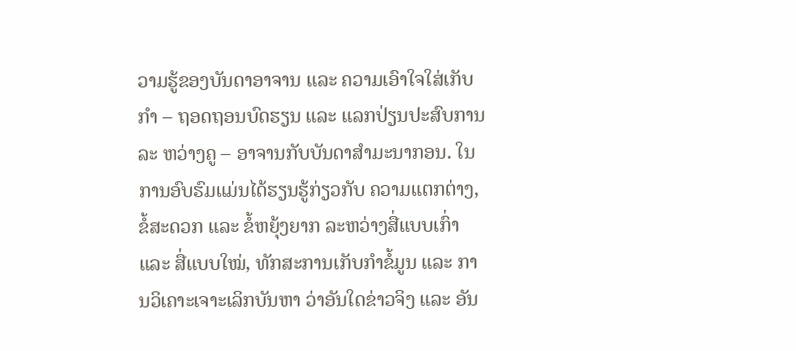ວາມຮູ້ຂອງບັນດາອາຈານ ແລະ ຄວາມເອົາໃຈໃສ່ເກັບ  ກຳ – ຖອດຖອນບົດຮຽນ ແລະ ແລກປ່ຽນປະສົບການລະ ຫວ່າງຄູ – ອາຈານກັບບັນດາສຳມະນາກອນ. ໃນການອົບຮົມແມ່ນໄດ້ຮຽນຮູ້ກ່ຽວກັບ ຄວາມແຕກຕ່າງ, ຂໍ້ສະດວກ ແລະ ຂໍ້ຫຍຸ້ງຍາກ ລະຫວ່າງສື່ແບບເກົ່າ ແລະ ສື່ແບບໃໝ່, ທັກສະການເກັບກຳຂໍ້ມູນ ແລະ ການວິເຄາະເຈາະເລິກບັນຫາ ວ່າອັນໃດຂ່າວຈິງ ແລະ ອັນ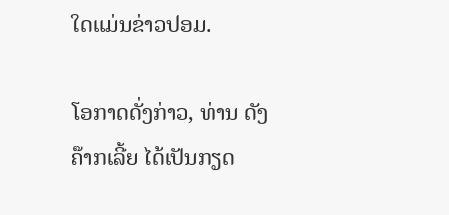ໃດແມ່ນຂ່າວປອມ.

ໂອກາດດັ່ງກ່າວ, ທ່ານ ດັງ ຄ໊າກເລີ້ຍ ໄດ້ເປັນກຽດ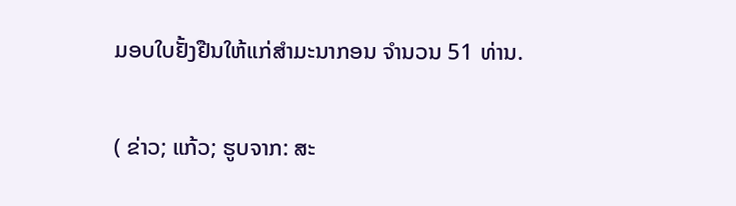ມອບໃບຢັ້ງຢືນໃຫ້ແກ່ສຳມະນາກອນ ຈຳນວນ 51 ທ່ານ.

( ຂ່າວ; ແກ້ວ; ຮູບຈາກ: ສະ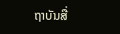ຖາບັນສື່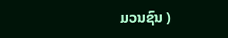ມວນຊົນ )